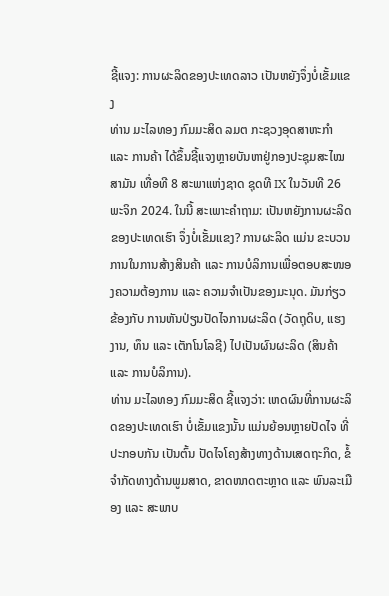ຊີ້ແຈງ: ການຜະລິດຂອງປະເທດລາວ ເປັນຫຍັງຈຶ່ງບໍ່ເຂັ້ມແຂງ
ທ່ານ ມະໄລທອງ ກົມມະສິດ ລມຕ ກະຊວງອຸດສາຫະກໍາ ແລະ ການຄ້າ ໄດ້ຂຶ້ນຊີ້ແຈງຫຼາຍບັນຫາຢູ່ກອງປະຊຸມສະໄໝສາມັນ ເທື່ອທີ 8 ສະພາແຫ່ງຊາດ ຊຸດທີ IX ໃນວັນທີ 26 ພະຈິກ 2024. ໃນນີ້ ສະເພາະຄໍາຖາມ: ເປັນຫຍັງການຜະລິດຂອງປະເທດເຮົາ ຈຶ່ງບໍ່ເຂັ້ມແຂງ? ການຜະລິດ ແມ່ນ ຂະບວນການໃນການສ້າງສິນຄ້າ ແລະ ການບໍລິການເພື່ອຕອບສະໜອງຄວາມຕ້ອງການ ແລະ ຄວາມຈຳເປັນຂອງມະນຸດ. ມັນກ່ຽວຂ້ອງກັບ ການຫັນປ່ຽນປັດໄຈການຜະລິດ (ວັດຖຸດິບ, ແຮງງານ, ທຶນ ແລະ ເຕັກໂນໂລຊີ) ໄປເປັນຜົນຜະລິດ (ສິນຄ້າ ແລະ ການບໍລິການ).
ທ່ານ ມະໄລທອງ ກົມມະສິດ ຊີ້ແຈງວ່າ: ເຫດຜົນທີ່ການຜະລິດຂອງປະເທດເຮົາ ບໍ່ເຂັ້ມແຂງນັ້ນ ແມ່ນຍ້ອນຫຼາຍປັດໄຈ ທີ່ປະກອບກັນ ເປັນຕົ້ນ ປັດໄຈໂຄງສ້າງທາງດ້ານເສດຖະກິດ, ຂໍ້ຈຳກັດທາງດ້ານພູມສາດ, ຂາດໜາດຕະຫຼາດ ແລະ ພົນລະເມືອງ ແລະ ສະພາບ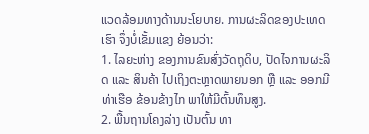ແວດລ້ອມທາງດ້ານນະໂຍບາຍ. ການຜະລິດຂອງປະເທດເຮົາ ຈຶ່ງບໍ່ເຂັ້ມແຂງ ຍ້ອນວ່າ:
1. ໄລຍະຫ່າງ ຂອງການຂົນສົ່ງວັດຖຸດິບ, ປັດໄຈການຜະລິດ ແລະ ສິນຄ້າ ໄປເຖິງຕະຫຼາດພາຍນອກ ຫຼື ແລະ ອອກມີທ່າເຮືອ ຂ້ອນຂ້າງໄກ ພາໃຫ້ມີຕົ້ນທຶນສູງ.
2. ພື້ນຖານໂຄງລ່າງ ເປັນຕົ້ນ ທາ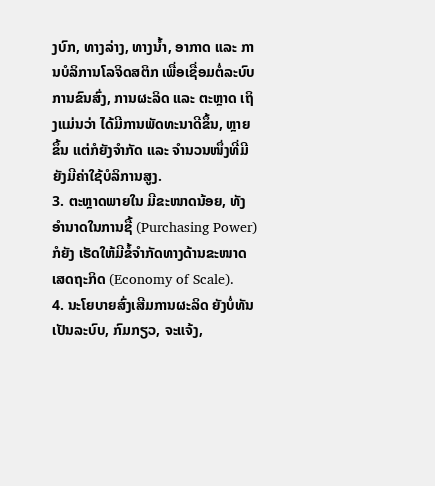ງບົກ, ທາງລ່າງ, ທາງນ້ຳ, ອາກາດ ແລະ ການບໍລິການໂລຈິດສຕິກ ເພື່ອເຊື່ອມຕໍ່ລະບົບການຂົນສົ່ງ, ການຜະລິດ ແລະ ຕະຫຼາດ ເຖິງແມ່ນວ່າ ໄດ້ມີການພັດທະນາດີຂຶ້ນ, ຫຼາຍຂຶ້ນ ແຕ່ກໍຍັງຈຳກັດ ແລະ ຈຳນວນໜຶ່ງທີ່ມີ ຍັງມີຄ່າໃຊ້ບໍລິການສູງ.
3. ຕະຫຼາດພາຍໃນ ມີຂະໜາດນ້ອຍ, ທັງອຳນາດໃນການຊື້ (Purchasing Power) ກໍຍັງ ເຮັດໃຫ້ມີຂໍ້ຈຳກັດທາງດ້ານຂະໜາດເສດຖະກິດ (Economy of Scale).
4. ນະໂຍບາຍສົ່ງເສີມການຜະລິດ ຍັງບໍ່ທັນເປັນລະບົບ, ກົມກຽວ, ຈະແຈ້ງ,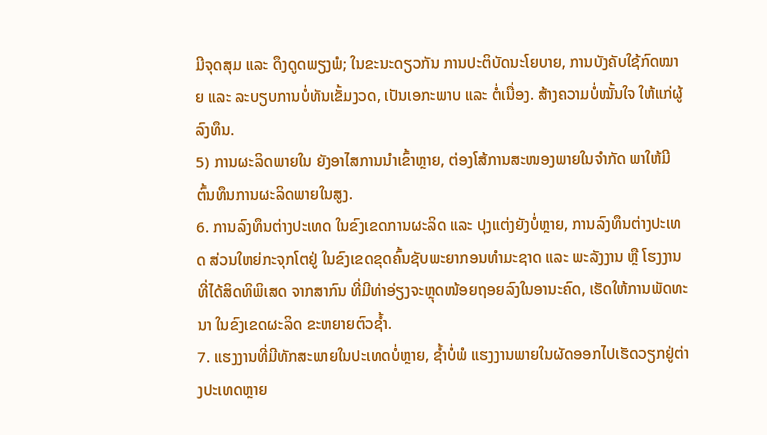ມີຈຸດສຸມ ແລະ ດຶງດູດພຽງພໍ; ໃນຂະນະດຽວກັນ ການປະຕິບັດນະໂຍບາຍ, ການບັງຄັບໃຊ້ກົດໝາຍ ແລະ ລະບຽບການບໍ່ທັນເຂັ້ມງວດ, ເປັນເອກະພາບ ແລະ ຕໍ່ເນື່ອງ. ສ້າງຄວາມບໍ່ໝັ້ນໃຈ ໃຫ້ແກ່ຜູ້ລົງທຶນ.
5) ການຜະລິດພາຍໃນ ຍັງອາໄສການນຳເຂົ້າຫຼາຍ, ຕ່ອງໂສ້ການສະໜອງພາຍໃນຈຳກັດ ພາໃຫ້ມີຕົ້ນທຶນການຜະລິດພາຍໃນສູງ.
6. ການລົງທຶນຕ່າງປະເທດ ໃນຂົງເຂດການຜະລິດ ແລະ ປຸງແຕ່ງຍັງບໍ່ຫຼາຍ, ການລົງທຶນຕ່າງປະເທດ ສ່ວນໃຫຍ່ກະຈຸກໂຕຢູ່ ໃນຂົງເຂດຂຸດຄົ້ນຊັບພະຍາກອນທຳມະຊາດ ແລະ ພະລັງງານ ຫຼື ໂຮງງານ ທີ່ໄດ້ສິດທິພິເສດ ຈາກສາກົນ ທີ່ມີທ່າອ່ຽງຈະຫຼຸດໜ້ອຍຖອຍລົງໃນອານະຄົດ, ເຮັດໃຫ້ການພັດທະນາ ໃນຂົງເຂດຜະລິດ ຂະຫຍາຍຕົວຊ້ຳ.
7. ແຮງງານທີ່ມີທັກສະພາຍໃນປະເທດບໍ່ຫຼາຍ, ຊໍ້າບໍ່ພໍ ແຮງງານພາຍໃນຜັດອອກໄປເຮັດວຽກຢູ່ຕ່າງປະເທດຫຼາຍ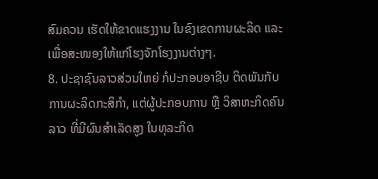ສົມຄວນ ເຮັດໃຫ້ຂາດແຮງງານ ໃນຂົງເຂດການຜະລິດ ແລະ ເພື່ອສະໜອງໃຫ້ແກ່ໂຮງຈັກໂຮງງານຕ່າງໆ.
8. ປະຊາຊົນລາວສ່ວນໃຫຍ່ ກໍປະກອບອາຊີບ ຕິດພັນກັບການຜະລິດກະສິກຳ, ແຕ່ຜູ້ປະກອບການ ຫຼື ວິສາຫະກິດຄົນລາວ ທີ່ມີຜົນສຳເລັດສູງ ໃນທຸລະກິດ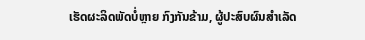ເຮັດຜະລິດພັດບໍ່ຫຼາຍ ກົງກັນຂ້າມ, ຜູ້ປະສົບຜົນສຳເລັດ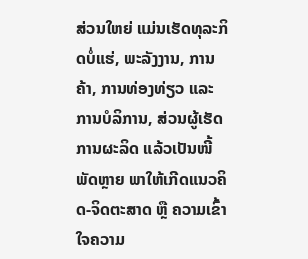ສ່ວນໃຫຍ່ ແມ່ນເຮັດທຸລະກິດບໍ່ແຮ່, ພະລັງງານ, ການຄ້າ, ການທ່ອງທ່ຽວ ແລະ ການບໍລິການ, ສ່ວນຜູ້ເຮັດການຜະລິດ ແລ້ວເປັນໜີ້ ພັດຫຼາຍ ພາໃຫ້ເກີດແນວຄິດ-ຈິດຕະສາດ ຫຼື ຄວາມເຂົ້າໃຈຄວາມ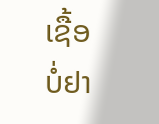ເຊື້ອ ບໍ່ຢາ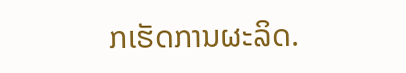ກເຮັດການຜະລິດ.